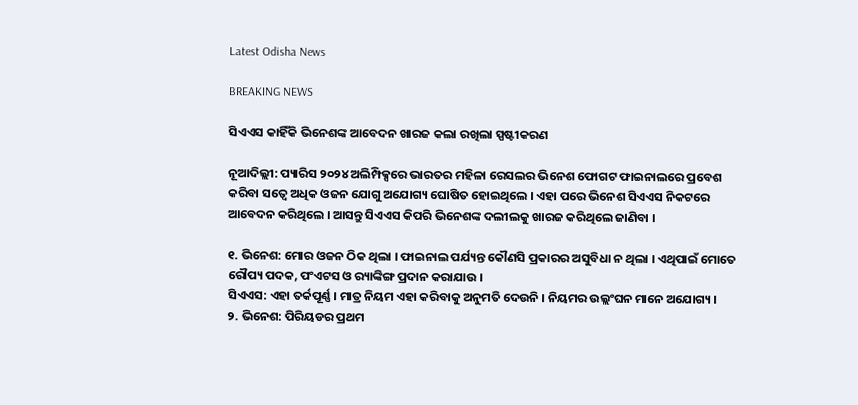Latest Odisha News

BREAKING NEWS

ସିଏଏସ କାହିଁକି ଭିନେଶଙ୍କ ଆବେଦନ ଖାରଜ କଲା ରଖିଲା ସ୍ପଷ୍ଟୀକରଣ

ନୂଆଦିଲ୍ଲୀ: ପ୍ୟାରିସ ୨୦୨୪ ଅଲିମ୍ପିକ୍ସରେ ଭାରତର ମହିଳା ରେସଲର ଭିନେଶ ଫୋଗଟ ଫାଇନାଲରେ ପ୍ରବେଶ କରିବା ସତ୍ୱେ ଅଧିକ ଓଜନ ଯୋଗୁ ଅଯୋଗ୍ୟ ଘୋଷିତ ହୋଇଥିଲେ । ଏହା ପରେ ଭିନେଶ ସିଏଏସ ନିକଟରେ ଆବେଦନ କରିଥିଲେ । ଆସନ୍ତୁ ସିଏଏସ କିପରି ଭିନେଶଙ୍କ ଦଲୀଲକୁ ଖାରଜ କରିଥିଲେ ଜାଣିବା ।

୧. ଭିନେଶ: ମୋର ଓଜନ ଠିକ ଥିଲା । ଫାଇନାଲ ପର୍ଯ୍ୟନ୍ତ କୌଣସି ପ୍ରକାରର ଅସୁବିଧା ନ ଥିଲା । ଏଥିପାଇଁ ମୋତେ ରୌପ୍ୟ ପଦକ, ପଂଏଟସ ଓ ର‌୍ୟାଙ୍କିଙ୍ଗ ପ୍ରଦାନ କରାଯାଉ ।
ସିଏଏସ: ଏହା ତର୍କପୂର୍ଣ୍ଣ । ମାତ୍ର ନିୟମ ଏହା କରିବାକୁ ଅନୁମତି ଦେଉନି । ନିୟମର ଉଲ୍ଲଂଘନ ମାନେ ଅଯୋଗ୍ୟ ।
୨. ଭିନେଶ: ପିରିୟଡର ପ୍ରଥମ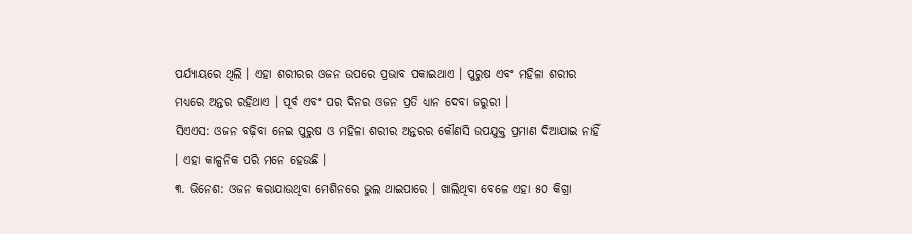ପର୍ଯ୍ୟାୟରେ ଥିଲି । ଏହା ଶରୀରର ଓଜନ ଉପରେ ପ୍ରଭାବ ପକାଇଥାଏ । ପୁରୁଷ ଏବଂ ମହିଳା ଶରୀର ମଧ୍ୟରେ ଅନ୍ତର ରହିଥାଏ । ପୂର୍ବ ଏବଂ ପର ଦିନର ଓଜନ ପ୍ରତି ଧ୍ୟାନ ଦେବା ଜରୁରୀ ।
ସିଏଏସ: ଓଜନ ବଢ଼ିବା ନେଇ ପୁରୁଷ ଓ ମହିଳା ଶରୀର ଅନ୍ତରର କୌଣସି ଉପଯୁକ୍ତ ପ୍ରମାଣ ଦିଆଯାଇ ନାହିଁ । ଏହା କାଳ୍ପନିକ ପରି ମନେ ହେଉଛି ।
୩. ଭିନେଶ: ଓଜନ କରାଯାଉଥିବା ମେଶିନରେ ଭୁଲ ଥାଇପାରେ । ଖାଲିଥିବା ବେଳେ ଏହା ୫୦ କିଗ୍ରା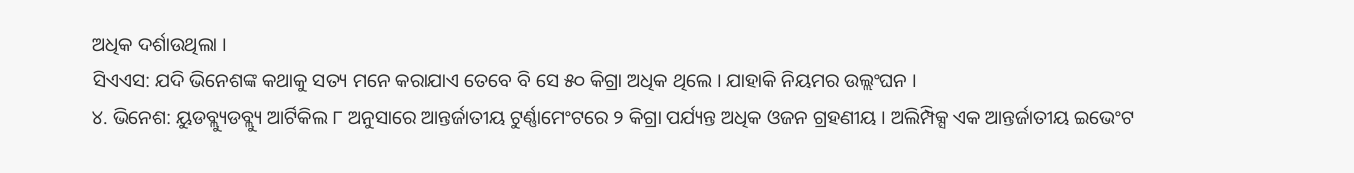ଅଧିକ ଦର୍ଶାଉଥିଲା ।
ସିଏଏସ: ଯଦି ଭିନେଶଙ୍କ କଥାକୁ ସତ୍ୟ ମନେ କରାଯାଏ ତେବେ ବି ସେ ୫୦ କିଗ୍ରା ଅଧିକ ଥିଲେ । ଯାହାକି ନିୟମର ଉଲ୍ଲଂଘନ ।
୪. ଭିନେଶ: ୟୁଡବ୍ଲ୍ୟୁଡବ୍ଲ୍ୟୁ ଆର୍ଟିକିଲ ୮ ଅନୁସାରେ ଆନ୍ତର୍ଜାତୀୟ ଟୁର୍ଣ୍ଣାମେଂଟରେ ୨ କିଗ୍ରା ପର୍ଯ୍ୟନ୍ତ ଅଧିକ ଓଜନ ଗ୍ରହଣୀୟ । ଅଲିମ୍ପିକ୍ସ ଏକ ଆନ୍ତର୍ଜାତୀୟ ଇଭେଂଟ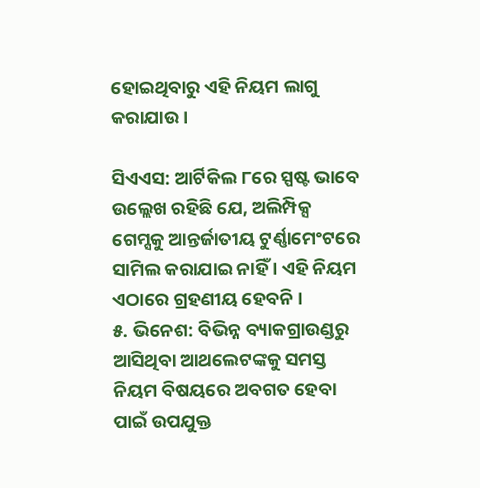ହୋଇଥିବାରୁ ଏହି ନିୟମ ଲାଗୁ କରାଯାଉ ।

ସିଏଏସ: ଆର୍ଟିକିଲ ୮ରେ ସ୍ପଷ୍ଟ ଭାବେ ଉଲ୍ଲେଖ ରହିଛି ଯେ, ଅଲିମ୍ପିକ୍ସ ଗେମ୍ସକୁ ଆନ୍ତର୍ଜାତୀୟ ଟୁର୍ଣ୍ଣାମେଂଟରେ ସାମିଲ କରାଯାଇ ନାହିଁ । ଏହି ନିୟମ ଏଠାରେ ଗ୍ରହଣୀୟ ହେବନି ।
୫. ଭିନେଶ: ବିଭିନ୍ନ ବ୍ୟାକଗ୍ରାଉଣ୍ଡରୁ ଆସିଥିବା ଆଥଲେଟଙ୍କକୁ ସମସ୍ତ ନିୟମ ବିଷୟରେ ଅବଗତ ହେବା ପାଇଁ ଉପଯୁକ୍ତ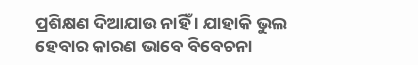ପ୍ରଶିକ୍ଷଣ ଦିଆଯାଉ ନାହିଁ । ଯାହାକି ଭୁଲ ହେବାର କାରଣ ଭାବେ ବିବେଚନା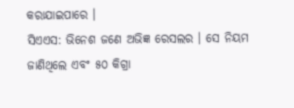କରାଯାଇପାରେ ।
ସିଏଏସ: ଭିନେଶ ଜଣେ ଅଭିଜ୍ଞ ରେସଲର । ସେ ନିୟମ ଜାଣିଥିଲେ ଏବଂ ୫୦ କିଗ୍ରା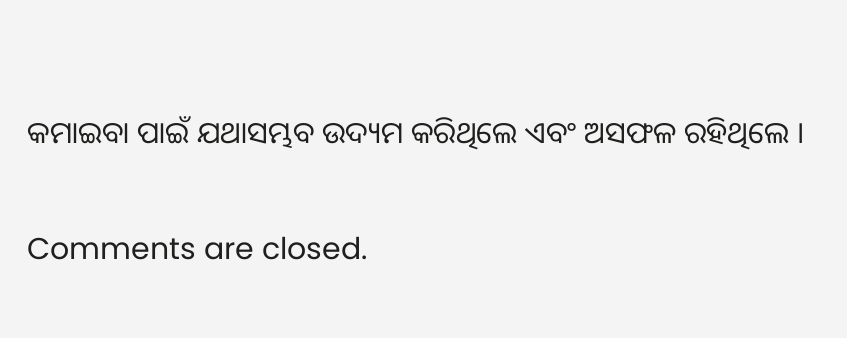କମାଇବା ପାଇଁ ଯଥାସମ୍ଭବ ଉଦ୍ୟମ କରିଥିଲେ ଏବଂ ଅସଫଳ ରହିଥିଲେ ।

Comments are closed.